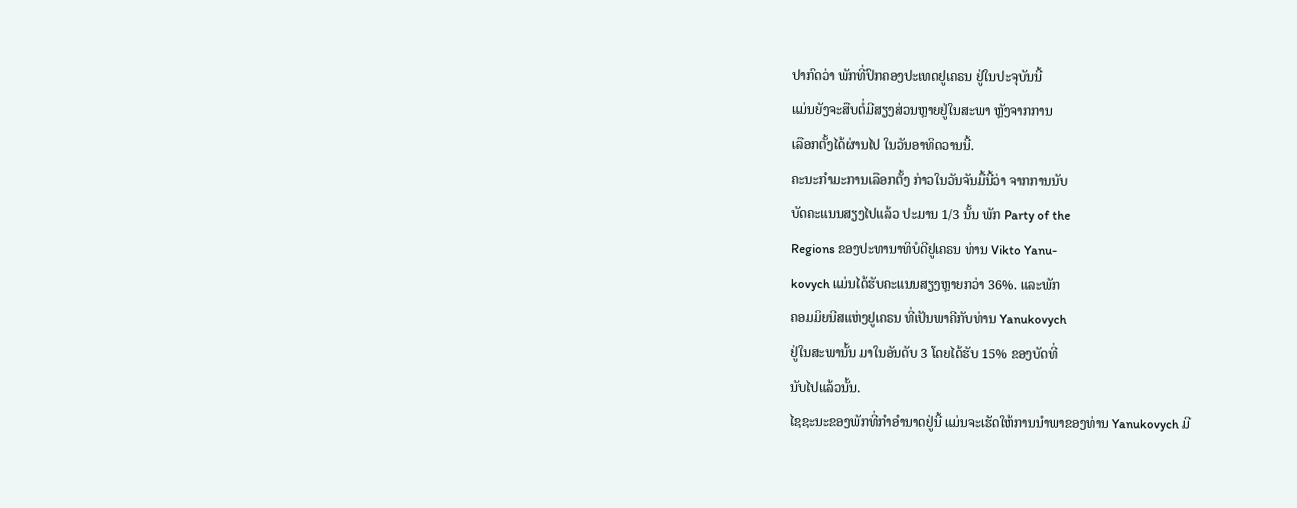ປາກົດວ່າ ພັກທີ່ປົກຄອງປະເທດຢູເຄຣນ ຢູ່ໃນປະຈຸບັນນີ້
ແມ່ນຍັງຈະສືບຕໍ່ມີສຽງສ່ວນຫຼາຍຢູ່ໃນສະພາ ຫຼັງຈາກການ
ເລືອກຕັ້ງໄດ້ຜ່ານໄປ ໃນວັນອາທິດວານນີ້.
ຄະນະກໍາມະການເລືອກຕັ້ງ ກ່າວໃນວັນຈັນມື້ນີ້ວ່າ ຈາກການນັບ
ບັດຄະແນນສຽງໄປແລ້ວ ປະມານ 1/3 ນັ້ນ ພັກ Party of the
Regions ຂອງປະທານາທິບໍດີຢູເຄຣນ ທ່ານ Vikto Yanu-
kovych ແມ່ນໄດ້ຮັບຄະແນນສຽງຫຼາຍກວ່າ 36%. ແລະພັກ
ຄອມມິຍນີສແຫ່ງຢູເຄຣນ ທີ່ເປັນພາຄີກັບທ່ານ Yanukovych
ຢູ່ໃນສະພານັ້ນ ມາໃນອັນດັບ 3 ໂດຍໄດ້ຮັບ 15% ຂອງບັດທີ່
ນັບໄປແລ້ວນັ້ນ.
ໄຊຊະນະຂອງພັກທີ່ກໍາອໍານາດຢູ່ນີ້ ແມ່ນຈະເຮັດໃຫ້ການນໍາພາຂອງທ່ານ Yanukovych ມີ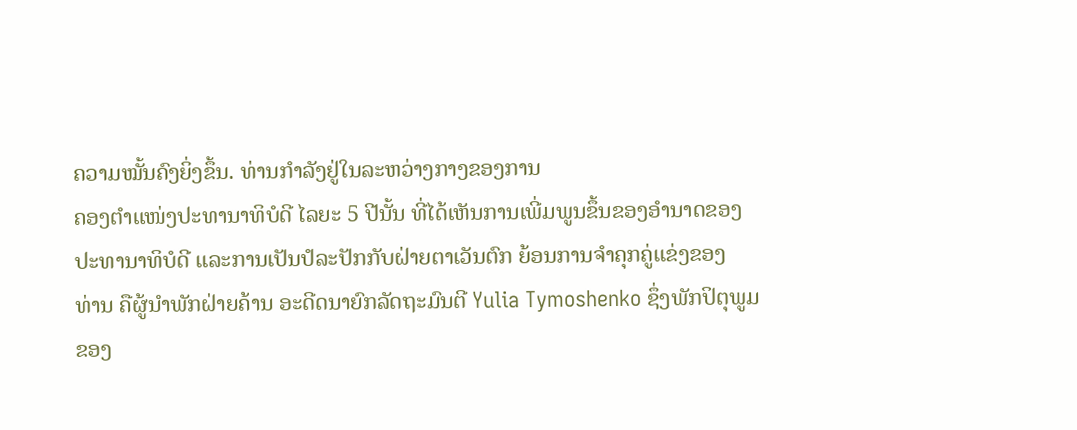ຄວາມໝັ້ນຄົງຍິ່ງຂຶ້ນ. ທ່ານກໍາລັງຢູ່ໃນລະຫວ່າງກາງຂອງການ
ຄອງຕໍາແໜ່ງປະທານາທິບໍດີ ໄລຍະ 5 ປີນັ້ນ ທີ່ໄດ້ເຫັນການເພີ່ມພູນຂຶ້ນຂອງອໍານາດຂອງ
ປະທານາທິບໍດີ ແລະການເປັນປໍລະປັກກັບຝ່າຍຕາເວັນຕົກ ຍ້ອນການຈໍາຄຸກຄູ່ແຂ່ງຂອງ
ທ່ານ ຄືຜູ້ນໍາພັກຝ່າຍຄ້ານ ອະດີດນາຍົກລັດຖະມົນຕີ Yulia Tymoshenko ຊຶ່ງພັກປິຕຸພູມ
ຂອງ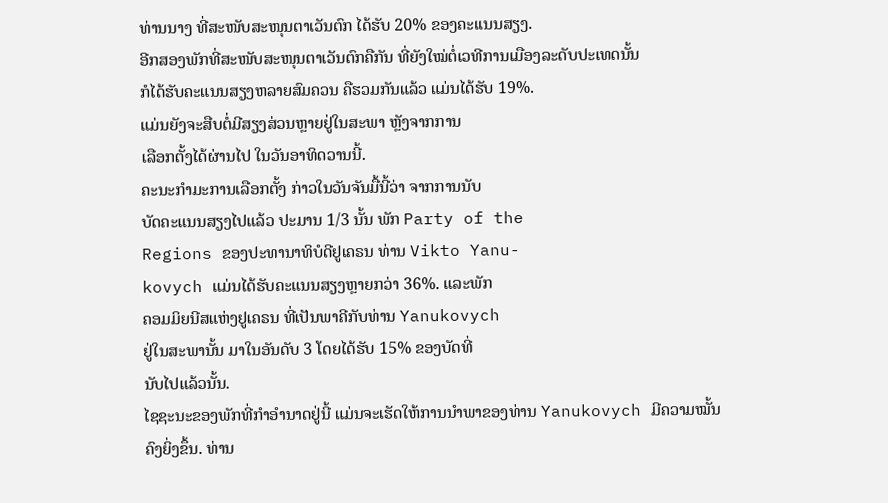ທ່ານນາງ ທີ່ສະໜັບສະໜຸນຕາເວັນຕົກ ໄດ້ຮັບ 20% ຂອງຄະເເນນສຽງ.
ອີກສອງພັກທີ່ສະໜັບສະໜຸນຕາເວັນຕົກຄືກັນ ທີ່ຍັງໃໝ່ຕໍ່ເວທີການເມືອງລະດັບປະເທດນັ້ນ
ກໍໄດ້ຮັບຄະແນນສຽງຫລາຍສົມຄວນ ຄືຮວມກັນແລ້ວ ແມ່ນໄດ້ຮັບ 19%.
ແມ່ນຍັງຈະສືບຕໍ່ມີສຽງສ່ວນຫຼາຍຢູ່ໃນສະພາ ຫຼັງຈາກການ
ເລືອກຕັ້ງໄດ້ຜ່ານໄປ ໃນວັນອາທິດວານນີ້.
ຄະນະກໍາມະການເລືອກຕັ້ງ ກ່າວໃນວັນຈັນມື້ນີ້ວ່າ ຈາກການນັບ
ບັດຄະແນນສຽງໄປແລ້ວ ປະມານ 1/3 ນັ້ນ ພັກ Party of the
Regions ຂອງປະທານາທິບໍດີຢູເຄຣນ ທ່ານ Vikto Yanu-
kovych ແມ່ນໄດ້ຮັບຄະແນນສຽງຫຼາຍກວ່າ 36%. ແລະພັກ
ຄອມມິຍນີສແຫ່ງຢູເຄຣນ ທີ່ເປັນພາຄີກັບທ່ານ Yanukovych
ຢູ່ໃນສະພານັ້ນ ມາໃນອັນດັບ 3 ໂດຍໄດ້ຮັບ 15% ຂອງບັດທີ່
ນັບໄປແລ້ວນັ້ນ.
ໄຊຊະນະຂອງພັກທີ່ກໍາອໍານາດຢູ່ນີ້ ແມ່ນຈະເຮັດໃຫ້ການນໍາພາຂອງທ່ານ Yanukovych ມີຄວາມໝັ້ນຄົງຍິ່ງຂຶ້ນ. ທ່ານ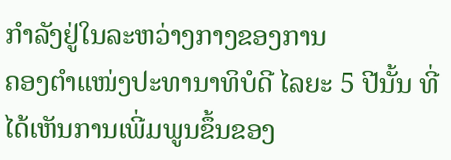ກໍາລັງຢູ່ໃນລະຫວ່າງກາງຂອງການ
ຄອງຕໍາແໜ່ງປະທານາທິບໍດີ ໄລຍະ 5 ປີນັ້ນ ທີ່ໄດ້ເຫັນການເພີ່ມພູນຂຶ້ນຂອງ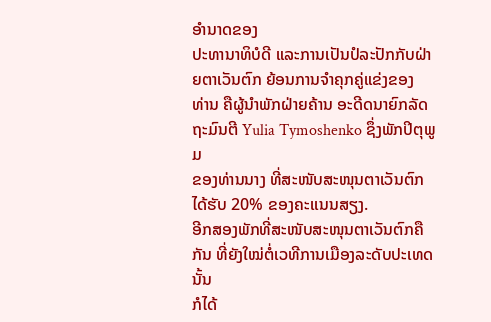ອໍານາດຂອງ
ປະທານາທິບໍດີ ແລະການເປັນປໍລະປັກກັບຝ່າຍຕາເວັນຕົກ ຍ້ອນການຈໍາຄຸກຄູ່ແຂ່ງຂອງ
ທ່ານ ຄືຜູ້ນໍາພັກຝ່າຍຄ້ານ ອະດີດນາຍົກລັດຖະມົນຕີ Yulia Tymoshenko ຊຶ່ງພັກປິຕຸພູມ
ຂອງທ່ານນາງ ທີ່ສະໜັບສະໜຸນຕາເວັນຕົກ ໄດ້ຮັບ 20% ຂອງຄະເເນນສຽງ.
ອີກສອງພັກທີ່ສະໜັບສະໜຸນຕາເວັນຕົກຄືກັນ ທີ່ຍັງໃໝ່ຕໍ່ເວທີການເມືອງລະດັບປະເທດນັ້ນ
ກໍໄດ້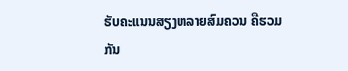ຮັບຄະແນນສຽງຫລາຍສົມຄວນ ຄືຮວມກັນ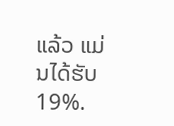ແລ້ວ ແມ່ນໄດ້ຮັບ 19%.